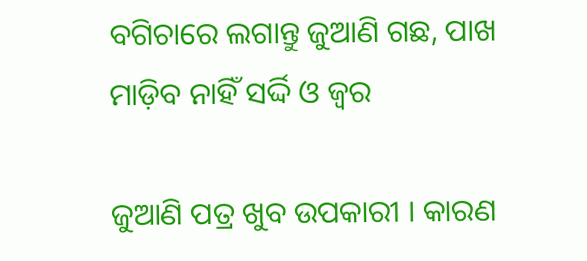ବଗିଚାରେ ଲଗାନ୍ତୁ ଜୁଆଣି ଗଛ, ପାଖ ମାଡ଼ିବ ନାହିଁ ସର୍ଦ୍ଦି ଓ ଜ୍ୱର

ଜୁଆଣି ପତ୍ର ଖୁବ ଉପକାରୀ । କାରଣ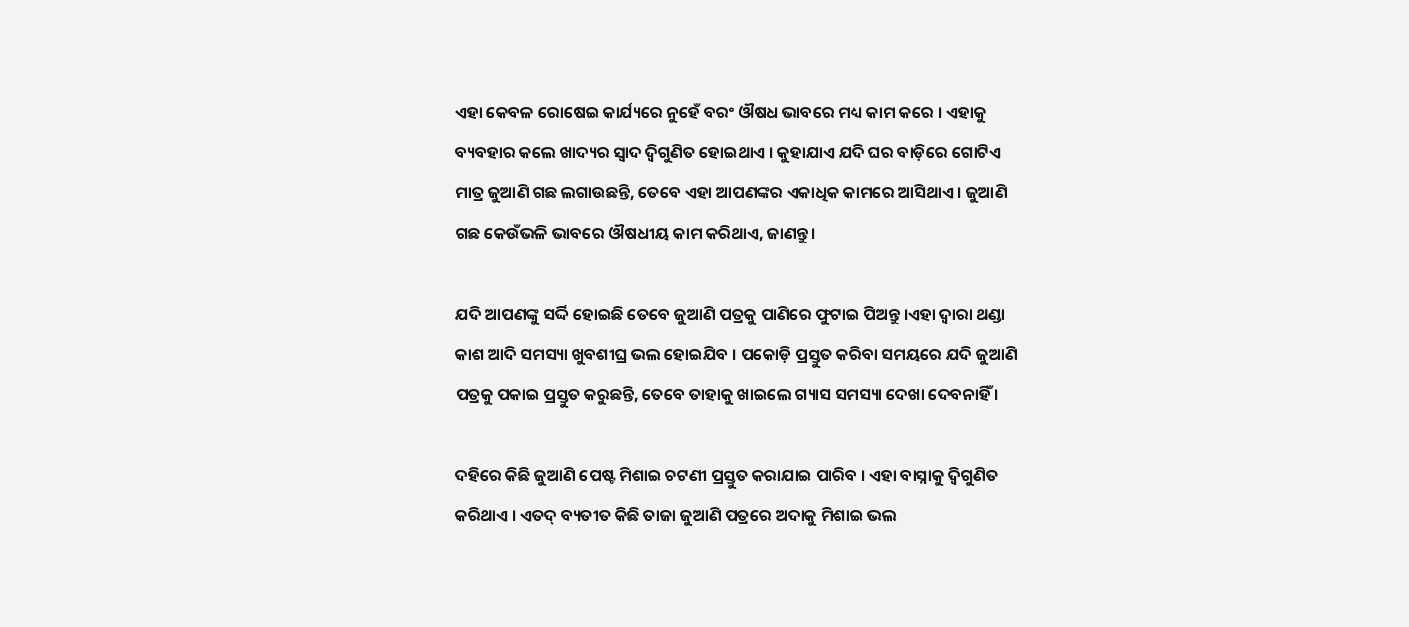ଏହା କେବଳ ରୋଷେଇ କାର୍ଯ୍ୟରେ ନୁହେଁ ବରଂ ଔଷଧ ଭାବରେ ମଧ୍ୟ କାମ କରେ । ଏହାକୁ ବ୍ୟବହାର କଲେ ଖାଦ୍ୟର ସ୍ୱାଦ ଦ୍ୱିଗୁଣିତ ହୋଇଥାଏ । କୁହାଯାଏ ଯଦି ଘର ବାଡ଼ିରେ ଗୋଟିଏ ମାତ୍ର ଜୁଆଣି ଗଛ ଲଗାଉଛନ୍ତି, ତେବେ ଏହା ଆପଣଙ୍କର ଏକାଧିକ କାମରେ ଆସିଥାଏ । ଜୁଆଣି ଗଛ କେଉଁଭଳି ଭାବରେ ଔଷଧୀୟ କାମ କରିଥାଏ, ଜାଣନ୍ତୁ।

ଯଦି ଆପଣଙ୍କୁ ସର୍ଦ୍ଦି ହୋଇଛି ତେବେ ଜୁଆଣି ପତ୍ରକୁ ପାଣିରେ ଫୁଟାଇ ପିଅନ୍ତୁ ।ଏହା ଦ୍ୱାରା ଥଣ୍ଡା କାଶ ଆଦି ସମସ୍ୟା ଖୁବଶୀଘ୍ର ଭଲ ହୋଇଯିବ । ପକୋଡ଼ି ପ୍ରସ୍ତୁତ କରିବା ସମୟରେ ଯଦି ଜୁଆଣି ପତ୍ରକୁ ପକାଇ ପ୍ରସ୍ତୁତ କରୁଛନ୍ତି, ତେବେ ତାହାକୁ ଖାଇଲେ ଗ୍ୟାସ ସମସ୍ୟା ଦେଖା ଦେବନାହିଁ ।

ଦହିରେ କିଛି ଜୁଆଣି ପେଷ୍ଟ ମିଶାଇ ଚଟଣୀ ପ୍ରସ୍ତୁତ କରାଯାଇ ପାରିବ । ଏହା ବାସ୍ନାକୁ ଦ୍ୱିଗୁଣିତ କରିଥାଏ । ଏତଦ୍ ବ୍ୟତୀତ କିଛି ତାଜା ଜୁଆଣି ପତ୍ରରେ ଅଦାକୁ ମିଶାଇ ଭଲ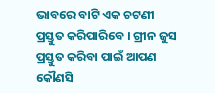ଭାବରେ ବାଟି ଏକ ଚଟଣୀ ପ୍ରସ୍ତୁତ କରିପାରିବେ । ଗ୍ରୀନ ଜୁସ ପ୍ରସ୍ତୁତ କରିବା ପାଇଁ ଆପଣ କୌଣସି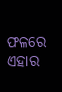ଫଳରେ ଏହାର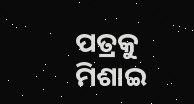ପତ୍ରକୁ ମିଶାଇ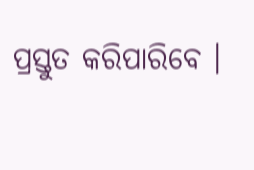ପ୍ରସ୍ତୁତ କରିପାରିବେ ।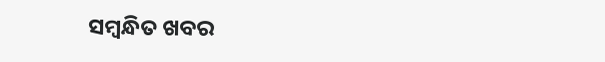ସମ୍ବନ୍ଧିତ ଖବର